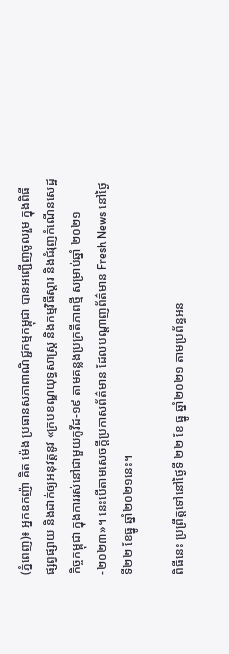(ភ្នំពេញ)៖ អ្នកឧកញ៉ា គិត ម៉េង ប្រធានសភាពាណិជ្ជកម្មកម្ពុជា បានអញ្ជើញចូលរួម ក្នុងពិធីផ្សព្វផ្សាយ និងដាក់ឲ្យអនុវត្តនូវ «ក្របខណ្ឌយុទ្ធសាស្ត្រ និងកម្មវិធីស្តារ និងជំរុញកំណើនសេដ្ឋកិច្ចកម្ពុជា ក្នុងការរស់នៅជាមួយកូវីដ-១៩ តាមគន្លងប្រក្រតីភាពថ្មី សម្រាប់ឆ្នាំ ២០២១-២០២៣»។ នេះបើតាមសេចក្ដីប្រកាសព័ត៌មាន ដែលបណ្ដាញព័ត៌មាន Fresh News នៅថ្ងៃទី២២ ខែធ្នូ ឆ្នាំ២០២១នេះ។

ពិធីនេះ ប្រព្រឹត្តទៅនៅថ្ងៃទី ២២ ខែ ធ្នូ ឆ្នាំ២០២១ តាមប្រព័ន្ធអន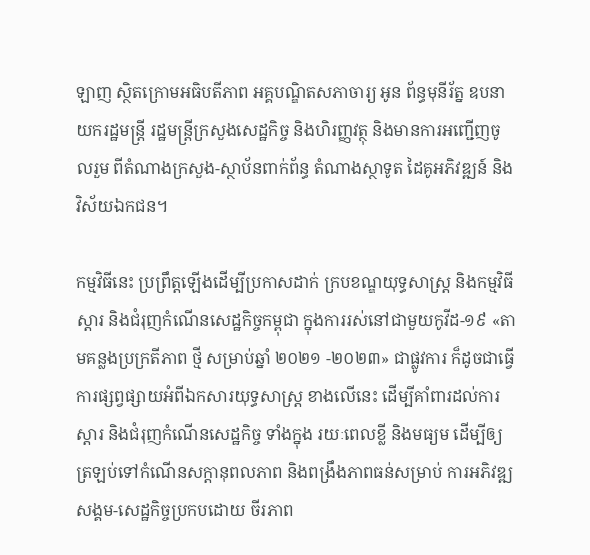ឡាញ ស្ថិតក្រោមអធិបតីភាព អគ្គបណ្ឌិតសភាចារ្យ អូន ព័ន្ធមុនីរ័ត្ន ឧបនាយករដ្ឋមន្ត្រី រដ្ឋមន្ត្រីក្រសួងសេដ្ឋកិច្ច និងហិរញ្ញវត្ថុ និងមានការអញ្ជើញចូលរួម ពីតំណាងក្រសួង-ស្ថាប័នពាក់ព័ន្ធ តំណាងស្ថាទូត ដៃគូអភិវឌ្ឍន៍ និងវិស័យឯកជន។

កម្មវិធីនេះ ប្រព្រឹត្តឡើងដើម្បីប្រកាសដាក់ ក្របខណ្ឌយុទ្ធសាស្ត្រ និងកម្មវិធីស្តារ និងជំរុញកំណើនសេដ្ឋកិច្ចកម្ពុជា ក្នុងការរស់នៅជាមួយកូវីដ-១៩ «តាមគន្លងប្រក្រតីភាព ថ្មី សម្រាប់ឆ្នាំ ២០២១ -២០២៣» ជាផ្លូវការ ក៏ដូចជាធ្វើការផ្សព្វផ្សាយអំពីឯកសារយុទ្ធសាស្ត្រ ខាងលើនេះ ដើម្បីគាំពារដល់ការស្តារ និងជំរុញកំណើនសេដ្ឋកិច្ច ទាំងក្នុង រយៈពេលខ្លី និងមធ្យម ដើម្បីឲ្យត្រឡប់ទៅកំណើនសក្តានុពលភាព និងពង្រឹងភាពធន់សម្រាប់ ការអភិវឌ្ឍសង្គម-សេដ្ឋកិច្ចប្រកបដោយ ចីរភាព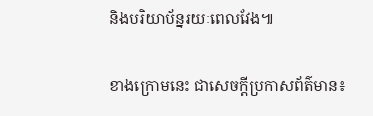និងបរិយាប័ន្នរយៈពេលវែង៕

ខាងក្រោមនេះ ជាសេចក្ដីប្រកាសព័ត៌មាន៖